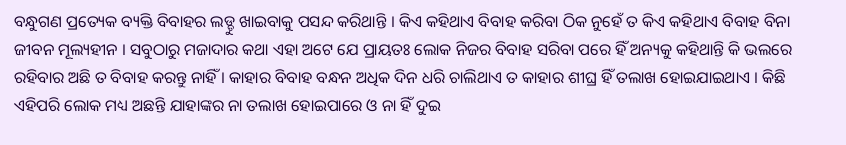ବନ୍ଧୁଗଣ ପ୍ରତ୍ୟେକ ବ୍ୟକ୍ତି ବିବାହର ଲଡ୍ଡୁ ଖାଇବାକୁ ପସନ୍ଦ କରିଥାନ୍ତି । କିଏ କହିଥାଏ ବିବାହ କରିବା ଠିକ ନୁହେଁ ତ କିଏ କହିଥାଏ ବିବାହ ବିନା ଜୀବନ ମୂଲ୍ୟହୀନ । ସବୁଠାରୁ ମଜାଦାର କଥା ଏହା ଅଟେ ଯେ ପ୍ରାୟତଃ ଲୋକ ନିଜର ବିବାହ ସରିବା ପରେ ହିଁ ଅନ୍ୟକୁ କହିଥାନ୍ତି କି ଭଲରେ ରହିବାର ଅଛି ତ ବିବାହ କରନ୍ତୁ ନାହିଁ । କାହାର ବିବାହ ବନ୍ଧନ ଅଧିକ ଦିନ ଧରି ଚାଲିଥାଏ ତ କାହାର ଶୀଘ୍ର ହିଁ ତଲାଖ ହୋଇଯାଇଥାଏ । କିଛି ଏହିପରି ଲୋକ ମଧ୍ୟ ଅଛନ୍ତି ଯାହାଙ୍କର ନା ତଲାଖ ହୋଇପାରେ ଓ ନା ହିଁ ଦୁଇ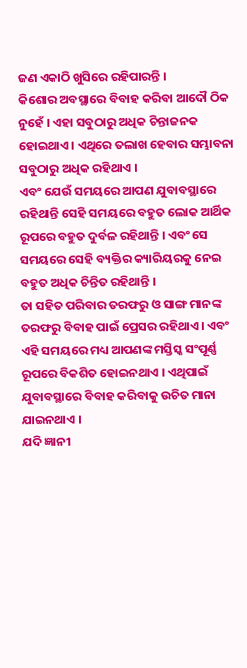ଜଣ ଏକାଠି ଖୁସିରେ ରହିପାରନ୍ତି ।
କିଶୋର ଅବସ୍ଥାରେ ବିବାହ କରିବା ଆଦୌ ଠିକ ନୁହେଁ । ଏହା ସବୁଠାରୁ ଅଧିକ ଚିନ୍ତାଜନକ ହୋଇଥାଏ । ଏଥିରେ ତଲାଖ ହେବାର ସମ୍ଭାବନା ସବୁଠାରୁ ଅଧିକ ରହିଥାଏ ।
ଏବଂ ଯେଉଁ ସମୟରେ ଆପଣ ଯୁବାବସ୍ଥାରେ ରହିଥାନ୍ତି ସେହି ସମୟରେ ବହୁତ ଲୋକ ଆର୍ଥିକ ରୂପରେ ବହୁତ ଦୁର୍ବଳ ରହିଥାନ୍ତି । ଏବଂ ସେ ସମୟରେ ସେହି ବ୍ୟକ୍ତିର କ୍ୟାରିୟରକୁ ନେଇ ବହୁତ ଅଧିକ ଚିନ୍ତିତ ରହିଥାନ୍ତି ।
ତା ସହିତ ପରିବାର ତରଫରୁ ଓ ସାଙ୍ଗ ମାନଙ୍କ ତରଫରୁ ବିବାହ ପାଇଁ ପ୍ରେସର ରହିଥାଏ । ଏବଂ ଏହି ସମୟରେ ମଧ୍ୟ ଆପଣଙ୍କ ମସ୍ତିସ୍କ ସଂପୂର୍ଣ୍ଣ ରୂପରେ ବିକଶିତ ହୋଇନଥାଏ । ଏଥିପାଇଁ ଯୁବାବସ୍ଥାରେ ବିବାହ କରିବାକୁ ଉଚିତ ମାନା ଯାଇନଥାଏ ।
ଯଦି ଜ୍ଞାନୀ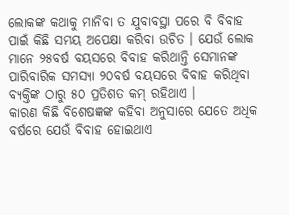ଲୋକଙ୍କ କଥାକୁ ମାନିବା ତ ଯୁବାବସ୍ଥା ପରେ ବି ବିବାହ ପାଇଁ କିଛି ସମୟ ଅପେକ୍ଷା କରିବା ଉଚିତ । ଯେଉଁ ଲୋକ ମାନେ ୨୫ବର୍ଷ ବୟସରେ ବିବାହ କରିଥାନ୍ତି ସେମାନଙ୍କ ପାରିବାରିକ ସମସ୍ୟା ୨୦ବର୍ଷ ବୟସରେ ବିବାହ କରିଥିବା ବ୍ୟକ୍ତିଙ୍କ ଠାରୁ ୫୦ ପ୍ରତିଶତ କମ୍ ରହିଥାଏ ।
କାରଣ କିଛି ବିଶେଷଜ୍ଞଙ୍କ କହିବା ଅନୁସାରେ ଯେତେ ଅଧିକ ବର୍ଷରେ ଯେଉଁ ବିବାହ ହୋଇଥାଏ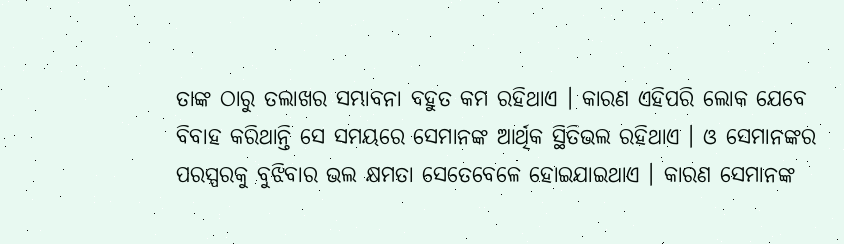ତାଙ୍କ ଠାରୁ ତଲାଖର ସମ୍ଭାବନା ବହୁତ କମ ରହିଥାଏ । କାରଣ ଏହିପରି ଲୋକ ଯେବେ ବିବାହ କରିଥାନ୍ତି ସେ ସମୟରେ ସେମାନଙ୍କ ଆର୍ଥିକ ସ୍ଥିତିଭଲ ରହିଥାଏ । ଓ ସେମାନଙ୍କର ପରସ୍ପରକୁ ବୁଝିବାର ଭଲ କ୍ଷମତା ସେତେବେଳେ ହୋଇଯାଇଥାଏ । କାରଣ ସେମାନଙ୍କ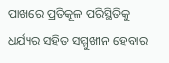ପାଖରେ ପ୍ରତିକୂଳ ପରିସ୍ଥିତିକୁ ଧର୍ଯ୍ୟର ସହିତ ସମ୍ମୁଖୀନ ହେବାର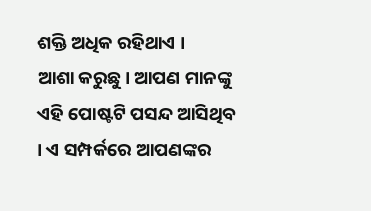ଶକ୍ତି ଅଧିକ ରହିଥାଏ ।
ଆଶା କରୁଛୁ। ଆପଣ ମାନଙ୍କୁ ଏହି ପୋଷ୍ଟଟି ପସନ୍ଦ ଆସିଥିବ । ଏ ସମ୍ପର୍କରେ ଆପଣଙ୍କର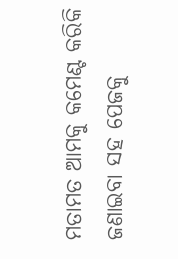ମତାମତ ଆମକୁ କମେଣ୍ଟ କରିକି ଜଣାଇବା ସହ ପେଜକୁ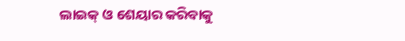ଲାଇକ୍ ଓ ଶେୟାର କରିବାକୁ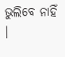ଭୁଲିବେ ନାହିଁ ।